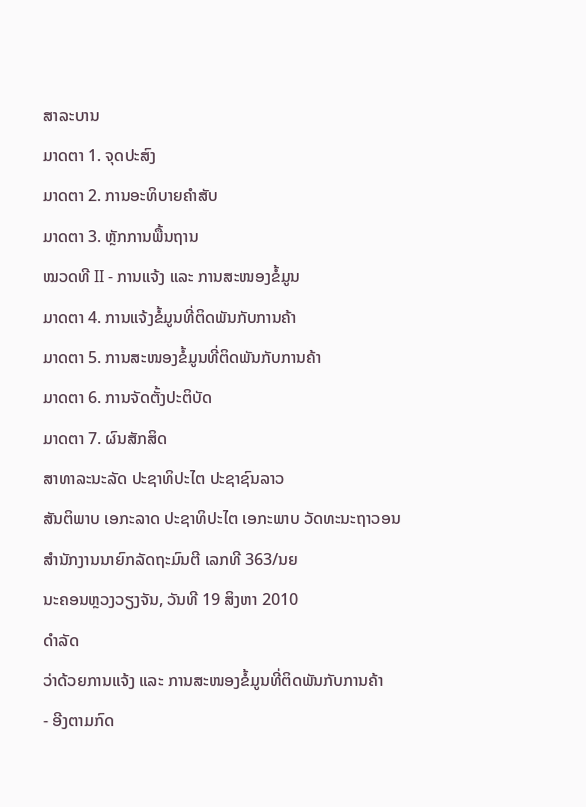ສາລະບານ
ມາດຕາ 1. ຈຸດປະສົງ
ມາດຕາ 2. ການອະທິບາຍຄໍາສັບ
ມາດຕາ 3. ຫຼັກການພື້ນຖານ
ໝວດທີ II - ການແຈ້ງ ແລະ ການສະໜອງຂໍ້ມູນ
ມາດຕາ 4. ການແຈ້ງຂໍ້ມູນທີ່ຕິດພັນກັບການຄ້າ
ມາດຕາ 5. ການສະໜອງຂໍ້ມູນທີ່ຕິດພັນກັບການຄ້າ
ມາດຕາ 6. ການຈັດຕັ້ງປະຕິບັດ
ມາດຕາ 7. ຜົນສັກສິດ
ສາທາລະນະລັດ ປະຊາທິປະໄຕ ປະຊາຊົນລາວ
ສັນຕິພາບ ເອກະລາດ ປະຊາທິປະໄຕ ເອກະພາບ ວັດທະນະຖາວອນ
ສໍານັກງານນາຍົກລັດຖະມົນຕີ ເລກທີ 363/ນຍ
ນະຄອນຫຼວງວຽງຈັນ, ວັນທີ 19 ສິງຫາ 2010
ດໍາລັດ
ວ່າດ້ວຍການແຈ້ງ ແລະ ການສະໜອງຂໍ້ມູນທີ່ຕິດພັນກັບການຄ້າ
- ອີງຕາມກົດ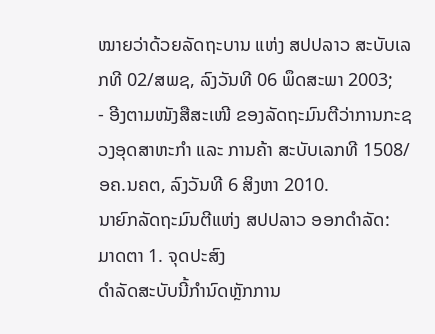ໝາຍວ່າດ້ວຍລັດຖະບານ ແຫ່ງ ສປປລາວ ສະບັບເລກທີ 02/ສພຊ, ລົງວັນທີ 06 ພຶດສະພາ 2003;
- ອີງຕາມໜັງສືສະເໜີ ຂອງລັດຖະມົນຕີວ່າການກະຊວງອຸດສາຫະກໍາ ແລະ ການຄ້າ ສະບັບເລກທີ 1508/ອຄ.ນຄຕ, ລົງວັນທີ 6 ສິງຫາ 2010.
ນາຍົກລັດຖະມົນຕີແຫ່ງ ສປປລາວ ອອກດໍາລັດ:
ມາດຕາ 1. ຈຸດປະສົງ
ດໍາລັດສະບັບນີ້ກໍານົດຫຼັກການ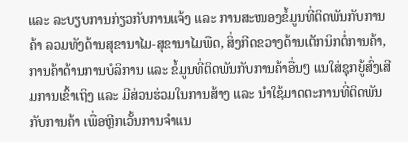ແລະ ລະບຽບການກ່ຽວກັບການແຈ້ງ ແລະ ການສະໜອງຂໍ້ມູນທີ່ຕິດພັນກັບການຄ້າ ລວມທັງດ້ານສຸຂານາໄມ-ສຸຂານາໄມພືດ, ສິ່ງກີດຂວາງດ້ານເຕັກນິກຕໍ່ການຄ້າ, ການຄ້າດ້ານການບໍລິການ ແລະ ຂໍ້ມູນທີ່ຕິດພັນກັບການຄ້າອື່ນໆ ແນໃສ່ຊຸກຍູ້ສົ່ງເສີມການເຂົ້າເຖິງ ແລະ ມີສ່ວນຮ່ວມໃນການສ້າງ ແລະ ນໍາໃຊ້ມາດຕະການທີ່ຕິດພັນກັບການຄ້າ ເພື່ອຫຼີກເວັ້ນການຈໍາແນ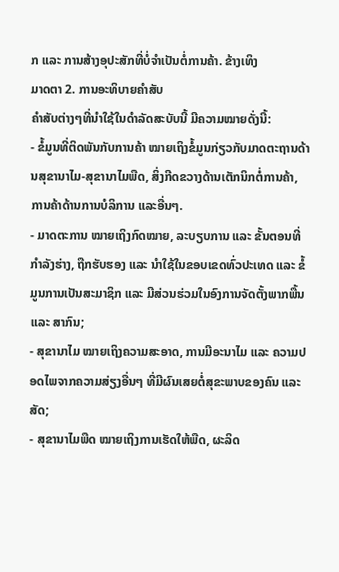ກ ແລະ ການສ້າງອຸປະສັກທີ່ບໍ່ຈໍາເປັນຕໍ່ການຄ້າ. ຂ້າງເທິງ
ມາດຕາ 2. ການອະທິບາຍຄໍາສັບ
ຄໍາສັບຕ່າງໆທີ່ນໍາໃຊ້ໃນດໍາລັດສະບັບນີ້ ມີຄວາມໝາຍດັ່ງນີ້:
- ຂໍ້ມູນທີ່ຕິດພັນກັບການຄ້າ ໝາຍເຖິງຂໍ້ມູນກ່ຽວກັບມາດຕະຖານດ້ານສຸຂານາໄມ-ສຸຂານາໄມພືດ, ສິ່ງກີດຂວາງດ້ານເຕັກນິກຕໍ່ການຄ້າ, ການຄ້າດ້ານການບໍລິການ ແລະອື່ນໆ.
- ມາດຕະການ ໝາຍເຖິງກົດໝາຍ, ລະບຽບການ ແລະ ຂັ້ນຕອນທີ່ກໍາລັງຮ່າງ, ຖືກຮັບຮອງ ແລະ ນໍາໃຊ້ໃນຂອບເຂດທົ່ວປະເທດ ແລະ ຂໍ້ມູນການເປັນສະມາຊິກ ແລະ ມີສ່ວນຮ່ວມໃນອົງການຈັດຕັ້ງພາກພື້ນ ແລະ ສາກົນ;
- ສຸຂານາໄມ ໝາຍເຖິງຄວາມສະອາດ, ການມີອະນາໄມ ແລະ ຄວາມປອດໄພຈາກຄວາມສ່ຽງອື່ນໆ ທີ່ມີຜົນເສຍຕໍ່ສຸຂະພາບຂອງຄົນ ແລະ ສັດ;
- ສຸຂານາໄມພືດ ໝາຍເຖິງການເຮັດໃຫ້ພືດ, ຜະລິດ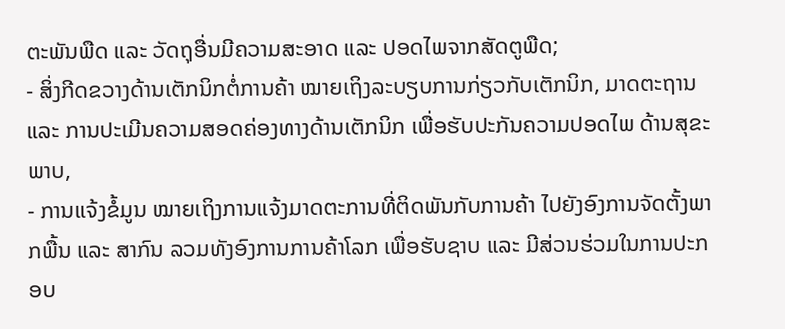ຕະພັນພືດ ແລະ ວັດຖຸອື່ນມີຄວາມສະອາດ ແລະ ປອດໄພຈາກສັດຕູພືດ;
- ສິ່ງກີດຂວາງດ້ານເຕັກນິກຕໍ່ການຄ້າ ໝາຍເຖິງລະບຽບການກ່ຽວກັບເຕັກນິກ, ມາດຕະຖານ ແລະ ການປະເມີນຄວາມສອດຄ່ອງທາງດ້ານເຕັກນິກ ເພື່ອຮັບປະກັນຄວາມປອດໄພ ດ້ານສຸຂະພາບ,
- ການແຈ້ງຂໍ້ມູນ ໝາຍເຖິງການແຈ້ງມາດຕະການທີ່ຕິດພັນກັບການຄ້າ ໄປຍັງອົງການຈັດຕັ້ງພາກພື້ນ ແລະ ສາກົນ ລວມທັງອົງການການຄ້າໂລກ ເພື່ອຮັບຊາບ ແລະ ມີສ່ວນຮ່ວມໃນການປະກອບ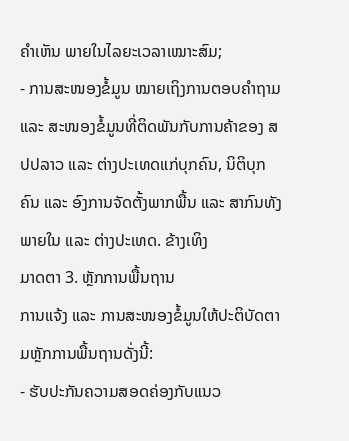ຄໍາເຫັນ ພາຍໃນໄລຍະເວລາເໝາະສົມ;
- ການສະໜອງຂໍ້ມູນ ໝາຍເຖິງການຕອບຄໍາຖາມ ແລະ ສະໜອງຂໍ້ມູນທີ່ຕິດພັນກັບການຄ້າຂອງ ສປປລາວ ແລະ ຕ່າງປະເທດແກ່ບຸກຄົນ, ນິຕິບຸກຄົນ ແລະ ອົງການຈັດຕັ້ງພາກພື້ນ ແລະ ສາກົນທັງພາຍໃນ ແລະ ຕ່າງປະເທດ. ຂ້າງເທິງ
ມາດຕາ 3. ຫຼັກການພື້ນຖານ
ການແຈ້ງ ແລະ ການສະໜອງຂໍ້ມູນໃຫ້ປະຕິບັດຕາມຫຼັກການພື້ນຖານດັ່ງນີ້:
- ຮັບປະກັນຄວາມສອດຄ່ອງກັບແນວ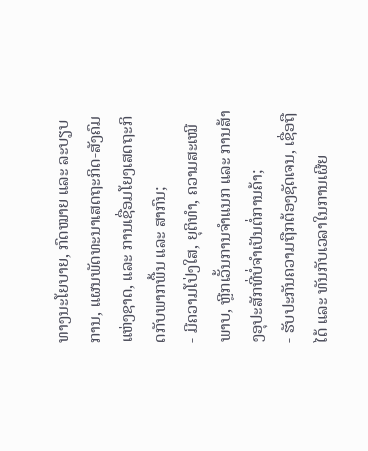ທາງນະໂຍບາຍ, ກົດໝາຍ ແລະ ລະບຽບການ, ແຜນພັດທະນາເສດຖະກິດ-ສັງຄົມແຫ່ງຊາດ, ແລະ ການເຊື່ອມໂຍງເສດຖະກິດກັບພາກພື້ນ ແລະ ສາກົນ;
- ມີຄວາມໂປ່ງໃສ, ຍຸຕິທໍາ, ຄວາມສະເໝີພາບ, ຫຼີກເວັ້ນການຈໍາແນກ ແລະ ການສ້າງອຸປະສັກທີ່ບໍ່ຈໍາເປັນຕໍ່ການຄ້າ;
- ຮັບປະກັນຄວາມຖືກຕ້ອງຊັດເຈນ, ເຊື່ອຖືໄດ້ ແລະ ທັນກັບເວລາໃນການເຜີຍ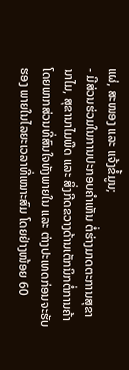ແຜ່, ສະໜອງ ແລະ ແຈ້ງຂໍ້ມູນ;
- ມີສ່ວນຮ່ວມໃນການປະກອບຄໍາເຫັນ ຕໍ່ຮ່າງມາດຕະການສຸຂານາໄມ, ສຸຂານາໄມພືດ ແລະ ສິ່ງກີດຂວາງດ້ານເຕັກນິກຕໍ່ການຄ້າ ໂດຍພາກສ່ວນທີ່ສົນໃຈທັງພາຍໃນ ແລະ ຕ່າງປະເທດກ່ອນຈະຮັບຮອງ ພາຍໃນໄລຍະເວລາທີ່ເໝາະສົມ ໂດຍຢ່າງໜ້ອຍ 60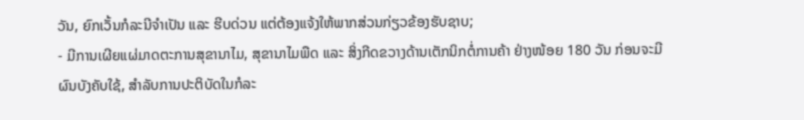ວັນ, ຍົກເວັ້ນກໍລະນີຈໍາເປັນ ແລະ ຮີບດ່ວນ ແຕ່ຕ້ອງແຈ້ງໃຫ້ພາກສ່ວນກ່ຽວຂ້ອງຮັບຊາບ;
- ມີການເຜີຍແຜ່ມາດຕະການສຸຂານາໄມ, ສຸຂານາໄມພືດ ແລະ ສິ່ງກີດຂວາງດ້ານເຕັກນິກຕໍ່ການຄ້າ ຢ່າງໜ້ອຍ 180 ວັນ ກ່ອນຈະມີຜົນບັງຄັບໃຊ້, ສໍາລັບການປະຕິບັດໃນກໍລະ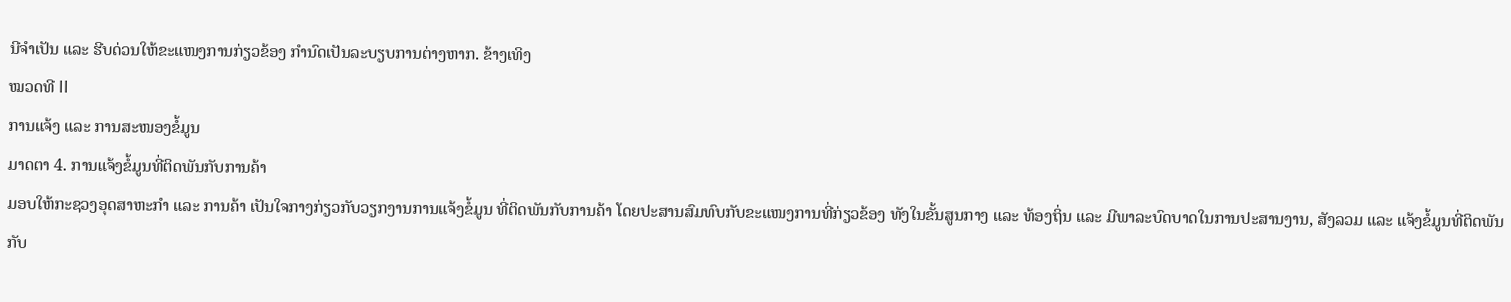ນີຈໍາເປັນ ແລະ ຮີບດ່ວນໃຫ້ຂະແໜງການກ່ຽວຂ້ອງ ກໍານົດເປັນລະບຽບການຕ່າງຫາກ. ຂ້າງເທິງ
ໝວດທີ II
ການແຈ້ງ ແລະ ການສະໜອງຂໍ້ມູນ
ມາດຕາ 4. ການແຈ້ງຂໍ້ມູນທີ່ຕິດພັນກັບການຄ້າ
ມອບໃຫ້ກະຊວງອຸດສາຫະກໍາ ແລະ ການຄ້າ ເປັນໃຈກາງກ່ຽວກັບວຽກງານການແຈ້ງຂໍ້ມູນ ທີ່ຕິດພັນກັບການຄ້າ ໂດຍປະສານສົມທົບກັບຂະແໜງການທີ່ກ່ຽວຂ້ອງ ທັງໃນຂັ້ນສູນກາງ ແລະ ທ້ອງຖິ່ນ ແລະ ມີພາລະບົດບາດໃນການປະສານງານ, ສັງລວມ ແລະ ແຈ້ງຂໍ້ມູນທີ່ຕິດພັນກັບ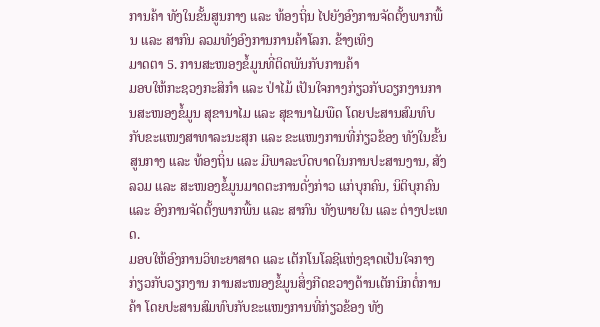ການຄ້າ ທັງໃນຂັ້ນສູນກາງ ແລະ ທ້ອງຖິ່ນ ໄປຍັງອົງການຈັດຕັ້ງພາກພື້ນ ແລະ ສາກົນ ລວມທັງອົງການການຄ້າໂລກ. ຂ້າງເທິງ
ມາດຕາ 5. ການສະໜອງຂໍ້ມູນທີ່ຕິດພັນກັບການຄ້າ
ມອບໃຫ້ກະຊວງກະສິກໍາ ແລະ ປ່າໄມ້ ເປັນໃຈກາງກ່ຽວກັບວຽກງານການສະໜອງຂໍ້ມູນ ສຸຂານາໄມ ແລະ ສຸຂານາໄມພືດ ໂດຍປະສານສົມທົບກັບຂະແໜງສາທາລະນະສຸກ ແລະ ຂະແໜງການທີ່ກ່ຽວຂ້ອງ ທັງໃນຂັ້ນສູນກາງ ແລະ ທ້ອງຖິ່ນ ແລະ ມີພາລະບົດບາດໃນການປະສານງານ, ສັງລວມ ແລະ ສະໜອງຂໍ້ມູນມາດຕະການດັ່ງກ່າວ ແກ່ບຸກຄົນ, ນິຕິບຸກຄົນ ແລະ ອົງການຈັດຕັ້ງພາກພື້ນ ແລະ ສາກົນ ທັງພາຍໃນ ແລະ ຕ່າງປະເທດ.
ມອບໃຫ້ອົງການວິທະຍາສາດ ແລະ ເຕັກໂນໂລຊີແຫ່ງຊາດເປັນໃຈກາງກ່ຽວກັບວຽກງານ ການສະໜອງຂໍ້ມູນສິ່ງກີດຂວາງດ້ານເຕັກນິກຕໍ່ການຄ້າ ໂດຍປະສານສົມທົບກັບຂະແໜງການທີ່ກ່ຽວຂ້ອງ ທັງ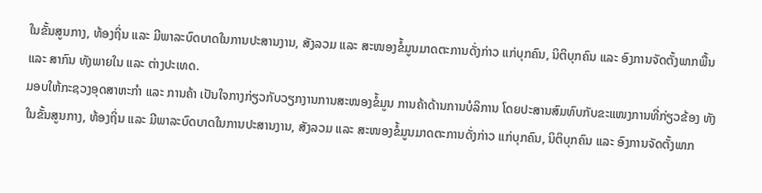ໃນຂັ້ນສູນກາງ, ທ້ອງຖິ່ນ ແລະ ມີພາລະບົດບາດໃນການປະສານງານ, ສັງລວມ ແລະ ສະໜອງຂໍ້ມູນມາດຕະການດັ່ງກ່າວ ແກ່ບຸກຄົນ, ນິຕິບຸກຄົນ ແລະ ອົງການຈັດຕັ້ງພາກພື້ນ ແລະ ສາກົນ ທັງພາຍໃນ ແລະ ຕ່າງປະເທດ.
ມອບໃຫ້ກະຊວງອຸດສາຫະກໍາ ແລະ ການຄ້າ ເປັນໃຈກາງກ່ຽວກັບວຽກງານການສະໜອງຂໍ້ມູນ ການຄ້າດ້ານການບໍລິການ ໂດຍປະສານສົມທົບກັບຂະແໜງການທີ່ກ່ຽວຂ້ອງ ທັງໃນຂັ້ນສູນກາງ, ທ້ອງຖິ່ນ ແລະ ມີພາລະບົດບາດໃນການປະສານງານ, ສັງລວມ ແລະ ສະໜອງຂໍ້ມູນມາດຕະການດັ່ງກ່າວ ແກ່ບຸກຄົນ, ນິຕິບຸກຄົນ ແລະ ອົງການຈັດຕັ້ງພາກ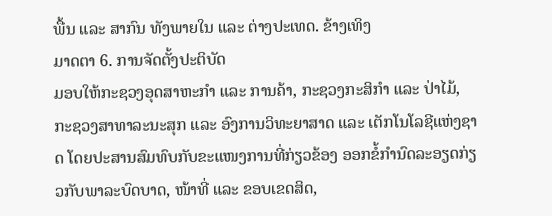ພື້ນ ແລະ ສາກົນ ທັງພາຍໃນ ແລະ ຕ່າງປະເທດ. ຂ້າງເທິງ
ມາດຕາ 6. ການຈັດຕັ້ງປະຕິບັດ
ມອບໃຫ້ກະຊວງອຸດສາຫະກໍາ ແລະ ການຄ້າ, ກະຊວງກະສິກໍາ ແລະ ປ່າໄມ້, ກະຊວງສາທາລະນະສຸກ ແລະ ອົງການວິທະຍາສາດ ແລະ ເຕັກໂນໂລຊີແຫ່ງຊາດ ໂດຍປະສານສົມທົບກັບຂະແໜງການທີ່ກ່ຽວຂ້ອງ ອອກຂໍ້ກໍານົດລະອຽດກ່ຽວກັບພາລະບົດບາດ, ໜ້າທີ່ ແລະ ຂອບເຂດສິດ,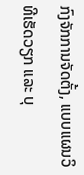ກົງຈັກການຈັດຕັ້ງ, ແບບແຜນວິທີເຮັດວຽກ ແລະ ບຸ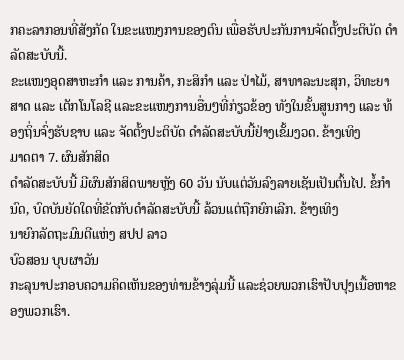ກຄະລາກອນທີ່ສັງກັດ ໃນຂະແໜງການຂອງຕົນ ເພື່ອຮັບປະກັນການຈັດຕັ້ງປະຕິບັດ ດໍາລັດສະບັບນີ້.
ຂະແໜງອຸດສາຫະກໍາ ແລະ ການຄ້າ, ກະສິກໍາ ແລະ ປ່າໄມ້, ສາທາລະນະສຸກ, ວິທະຍາສາດ ແລະ ເຕັກໂນໂລຊີ ແລະຂະແໜງການອື່ນໆທີ່ກ່ຽວຂ້ອງ ທັງໃນຂັ້ນສູນກາງ ແລະ ທ້ອງຖິ່ນຈົ່ງຮັບຊາບ ແລະ ຈັດຕັ້ງປະຕິບັດ ດໍາລັດສະບັບນີ້ຢ່າງເຂັ້ມງວດ. ຂ້າງເທິງ
ມາດຕາ 7. ຜົນສັກສິດ
ດໍາລັດສະບັບນີ້ ມີຜົນສັກສິດພາຍຫຼັງ 60 ວັນ ນັບແຕ່ວັນລົງລາຍເຊັນເປັນຕົ້ນໄປ. ຂໍ້ກໍານົດ, ບົດບັນຍັດໃດທີ່ຂັດກັບດໍາລັດສະບັບນີ້ ລ້ວນແຕ່ຖືກຍົກເລີກ. ຂ້າງເທິງ
ນາຍົກລັດຖະມົນຕີແຫ່ງ ສປປ ລາວ
ບົວສອນ ບຸບຜາວັນ
ກະລຸນາປະກອບຄວາມຄິດເຫັນຂອງທ່ານຂ້າງລຸ່ມນີ້ ແລະຊ່ວຍພວກເຮົາປັບປຸງເນື້ອຫາຂອງພວກເຮົາ.